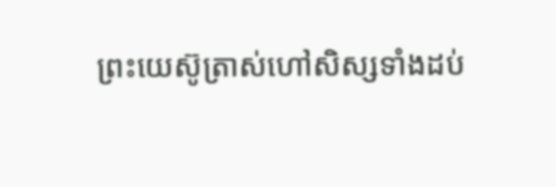ព្រះយេស៊ូត្រាស់ហៅសិស្សទាំងដប់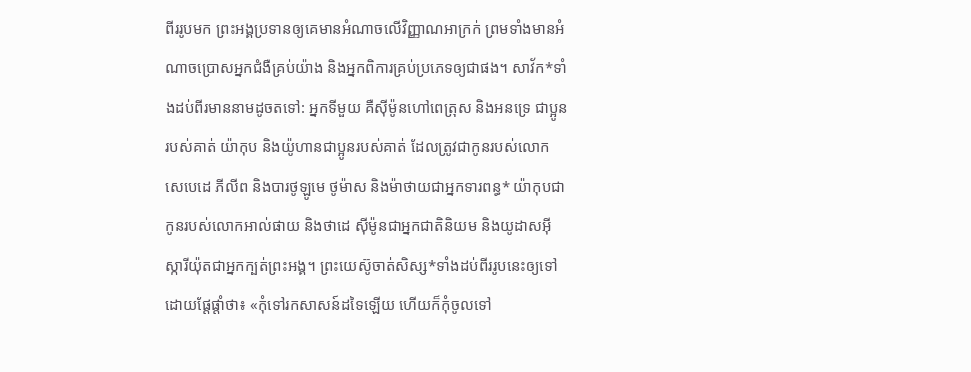ពីររូបមក ព្រះអង្គប្រទានឲ្យគេមានអំណាចលើវិញ្ញាណអាក្រក់ ព្រមទាំងមានអំណាចប្រោសអ្នកជំងឺគ្រប់យ៉ាង និងអ្នកពិការគ្រប់ប្រភេទឲ្យជាផង។ សាវ័ក*ទាំងដប់ពីរមាននាមដូចតទៅ: អ្នកទីមួយ គឺស៊ីម៉ូនហៅពេត្រុស និងអនទ្រេ ជាប្អូនរបស់គាត់ យ៉ាកុប និងយ៉ូហានជាប្អូនរបស់គាត់ ដែលត្រូវជាកូនរបស់លោកសេបេដេ ភីលីព និងបារថូឡូមេ ថូម៉ាស និងម៉ាថាយជាអ្នកទារពន្ធ* យ៉ាកុបជាកូនរបស់លោកអាល់ផាយ និងថាដេ ស៊ីម៉ូនជាអ្នកជាតិនិយម និងយូដាសអ៊ីស្ការីយ៉ុតជាអ្នកក្បត់ព្រះអង្គ។ ព្រះយេស៊ូចាត់សិស្ស*ទាំងដប់ពីររូបនេះឲ្យទៅ ដោយផ្ដែផ្ដាំថា៖ «កុំទៅរកសាសន៍ដទៃឡើយ ហើយក៏កុំចូលទៅ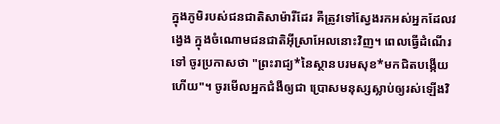ក្នុងភូមិរបស់ជនជាតិសាម៉ារីដែរ គឺត្រូវទៅស្វែងរកអស់អ្នកដែលវង្វេង ក្នុងចំណោមជនជាតិអ៊ីស្រាអែលនោះវិញ។ ពេលធ្វើដំណើរទៅ ចូរប្រកាសថា "ព្រះរាជ្យ*នៃស្ថានបរមសុខ*មកជិតបង្កើយហើយ"។ ចូរមើលអ្នកជំងឺឲ្យជា ប្រោសមនុស្សស្លាប់ឲ្យរស់ឡើងវិ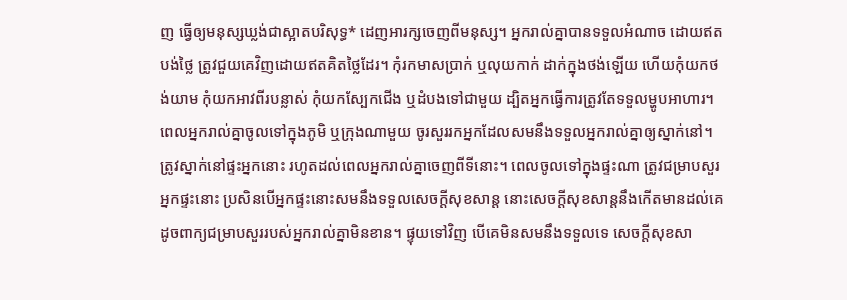ញ ធ្វើឲ្យមនុស្សឃ្លង់ជាស្អាតបរិសុទ្ធ* ដេញអារក្សចេញពីមនុស្ស។ អ្នករាល់គ្នាបានទទួលអំណាច ដោយឥតបង់ថ្លៃ ត្រូវជួយគេវិញដោយឥតគិតថ្លៃដែរ។ កុំរកមាសប្រាក់ ឬលុយកាក់ ដាក់ក្នុងថង់ឡើយ ហើយកុំយកថង់យាម កុំយកអាវពីរបន្លាស់ កុំយកស្បែកជើង ឬដំបងទៅជាមួយ ដ្បិតអ្នកធ្វើការត្រូវតែទទួលម្ហូបអាហារ។ ពេលអ្នករាល់គ្នាចូលទៅក្នុងភូមិ ឬក្រុងណាមួយ ចូរសួររកអ្នកដែលសមនឹងទទួលអ្នករាល់គ្នាឲ្យស្នាក់នៅ។ ត្រូវស្នាក់នៅផ្ទះអ្នកនោះ រហូតដល់ពេលអ្នករាល់គ្នាចេញពីទីនោះ។ ពេលចូលទៅក្នុងផ្ទះណា ត្រូវជម្រាបសួរ អ្នកផ្ទះនោះ ប្រសិនបើអ្នកផ្ទះនោះសមនឹងទទួលសេចក្ដីសុខសាន្ត នោះសេចក្ដីសុខសាន្តនឹងកើតមានដល់គេ ដូចពាក្យជម្រាបសួររបស់អ្នករាល់គ្នាមិនខាន។ ផ្ទុយទៅវិញ បើគេមិនសមនឹងទទួលទេ សេចក្ដីសុខសា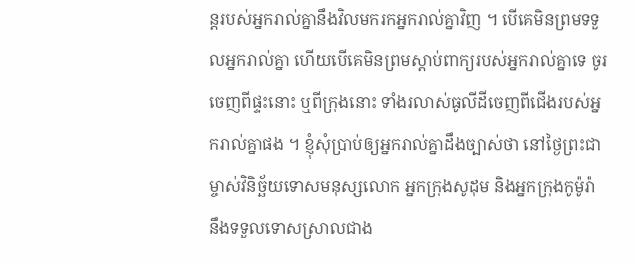ន្តរបស់អ្នករាល់គ្នានឹងវិលមករកអ្នករាល់គ្នាវិញ ។ បើគេមិនព្រមទទួលអ្នករាល់គ្នា ហើយបើគេមិនព្រមស្ដាប់ពាក្យរបស់អ្នករាល់គ្នាទេ ចូរចេញពីផ្ទះនោះ ឬពីក្រុងនោះ ទាំងរលាស់ធូលីដីចេញពីជើងរបស់អ្នករាល់គ្នាផង ។ ខ្ញុំសុំប្រាប់ឲ្យអ្នករាល់គ្នាដឹងច្បាស់ថា នៅថ្ងៃព្រះជាម្ចាស់វិនិច្ឆ័យទោសមនុស្សលោក អ្នកក្រុងសូដុម និងអ្នកក្រុងកូម៉ូរ៉ា នឹងទទួលទោសស្រាលជាង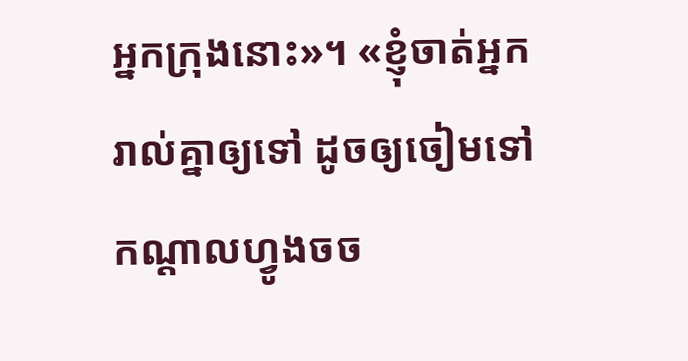អ្នកក្រុងនោះ»។ «ខ្ញុំចាត់អ្នករាល់គ្នាឲ្យទៅ ដូចឲ្យចៀមទៅកណ្ដាលហ្វូងចច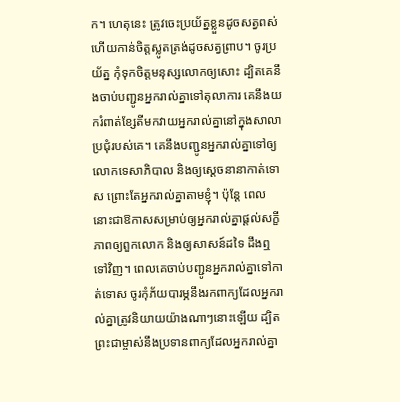ក។ ហេតុនេះ ត្រូវចេះប្រយ័ត្នខ្លួនដូចសត្វពស់ ហើយកាន់ចិត្តស្លូតត្រង់ដូចសត្វព្រាប។ ចូរប្រយ័ត្ន កុំទុកចិត្តមនុស្សលោកឲ្យសោះ ដ្បិតគេនឹងចាប់បញ្ជូនអ្នករាល់គ្នាទៅតុលាការ គេនឹងយករំពាត់ខ្សែតីមកវាយអ្នករាល់គ្នានៅក្នុងសាលាប្រជុំរបស់គេ។ គេនឹងបញ្ជូនអ្នករាល់គ្នាទៅឲ្យលោកទេសាភិបាល និងឲ្យស្ដេចនានាកាត់ទោស ព្រោះតែអ្នករាល់គ្នាតាមខ្ញុំ។ ប៉ុន្តែ ពេលនោះជាឱកាសសម្រាប់ឲ្យអ្នករាល់គ្នាផ្ដល់សក្ខីភាពឲ្យពួកលោក និងឲ្យសាសន៍ដទៃ ដឹងឮទៅវិញ។ ពេលគេចាប់បញ្ជូនអ្នករាល់គ្នាទៅកាត់ទោស ចូរកុំភ័យបារម្ភនឹងរកពាក្យដែលអ្នករាល់គ្នាត្រូវនិយាយយ៉ាងណាៗនោះឡើយ ដ្បិតព្រះជាម្ចាស់នឹងប្រទានពាក្យដែលអ្នករាល់គ្នា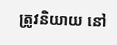ត្រូវនិយាយ នៅ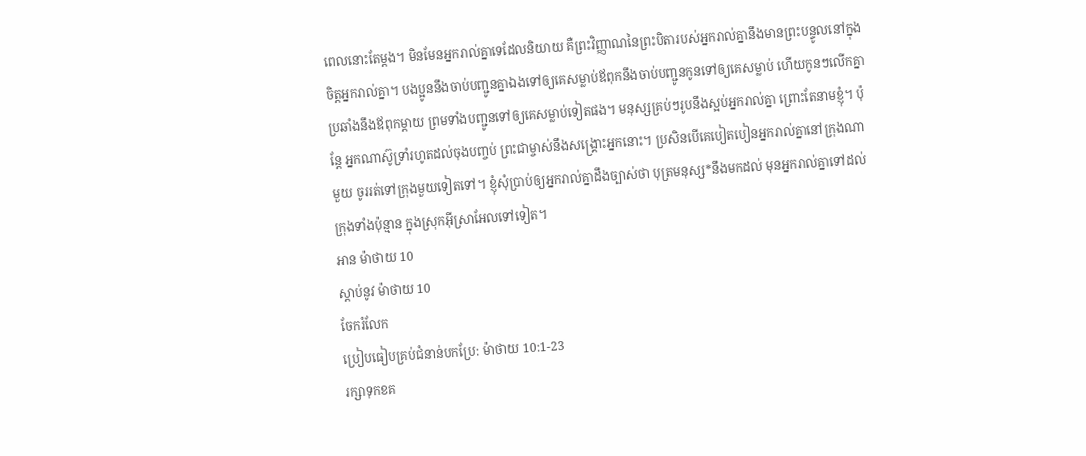ពេលនោះតែម្ដង។ មិនមែនអ្នករាល់គ្នាទេដែលនិយាយ គឺព្រះវិញ្ញាណនៃព្រះបិតារបស់អ្នករាល់គ្នានឹងមានព្រះបន្ទូលនៅក្នុងចិត្តអ្នករាល់គ្នា។ បងប្អូននឹងចាប់បញ្ជូនគ្នាឯងទៅឲ្យគេសម្លាប់ឪពុកនឹងចាប់បញ្ជូនកូនទៅឲ្យគេសម្លាប់ ហើយកូនៗលើកគ្នាប្រឆាំងនឹងឪពុកម្ដាយ ព្រមទាំងបញ្ជូនទៅឲ្យគេសម្លាប់ទៀតផង។ មនុស្សគ្រប់ៗរូបនឹងស្អប់អ្នករាល់គ្នា ព្រោះតែនាមខ្ញុំ។ ប៉ុន្តែ អ្នកណាស៊ូទ្រាំរហូតដល់ចុងបញ្ចប់ ព្រះជាម្ចាស់នឹងសង្គ្រោះអ្នកនោះ។ ប្រសិនបើគេបៀតបៀនអ្នករាល់គ្នានៅក្រុងណាមួយ ចូររត់ទៅក្រុងមួយទៀតទៅ។ ខ្ញុំសុំប្រាប់ឲ្យអ្នករាល់គ្នាដឹងច្បាស់ថា បុត្រមនុស្ស*នឹងមកដល់ មុនអ្នករាល់គ្នាទៅដល់ក្រុងទាំងប៉ុន្មាន ក្នុងស្រុកអ៊ីស្រាអែលទៅទៀត។
អាន ម៉ាថាយ 10
ស្ដាប់នូវ ម៉ាថាយ 10
ចែករំលែក
ប្រៀបធៀបគ្រប់ជំនាន់បកប្រែ: ម៉ាថាយ 10:1-23
រក្សាទុកខគ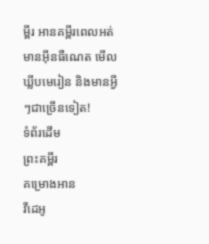ម្ពីរ អានគម្ពីរពេលអត់មានអ៊ីនធឺណេត មើលឃ្លីបមេរៀន និងមានអ្វីៗជាច្រើនទៀត!
ទំព័រដើម
ព្រះគម្ពីរ
គម្រោងអាន
វីដេអូ